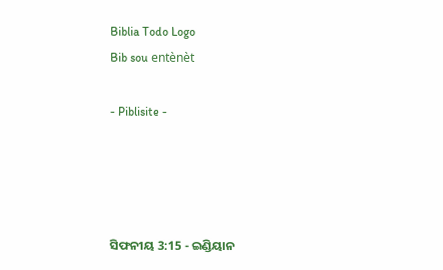Biblia Todo Logo
Bib sou entènèt

- Piblisite -




ସିଫନୀୟ 3:15 - ଇଣ୍ଡିୟାନ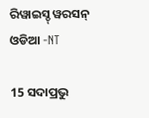ରିୱାଇସ୍ଡ୍ ୱରସନ୍ ଓଡିଆ -NT

15 ସଦାପ୍ରଭୁ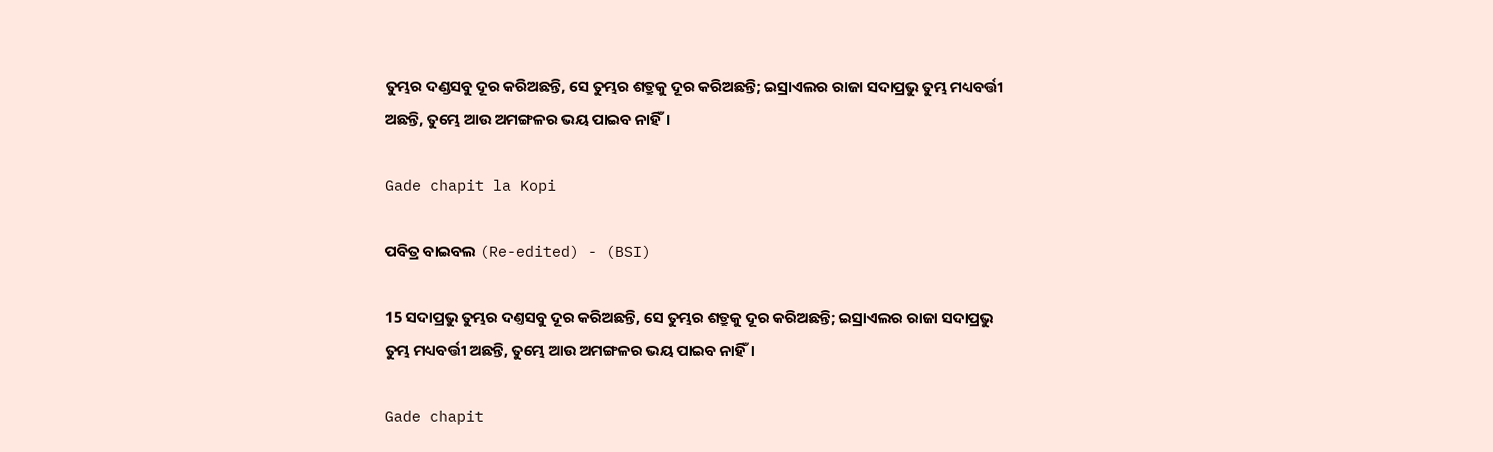ତୁମ୍ଭର ଦଣ୍ଡସବୁ ଦୂର କରିଅଛନ୍ତି, ସେ ତୁମ୍ଭର ଶତ୍ରୁକୁ ଦୂର କରିଅଛନ୍ତି; ଇସ୍ରାଏଲର ରାଜା ସଦାପ୍ରଭୁ ତୁମ୍ଭ ମଧ୍ୟବର୍ତ୍ତୀ ଅଛନ୍ତି, ତୁମ୍ଭେ ଆଉ ଅମଙ୍ଗଳର ଭୟ ପାଇବ ନାହିଁ।

Gade chapit la Kopi

ପବିତ୍ର ବାଇବଲ (Re-edited) - (BSI)

15 ସଦାପ୍ରଭୁ ତୁମ୍ଭର ଦଣ୍ତସବୁ ଦୂର କରିଅଛନ୍ତି, ସେ ତୁମ୍ଭର ଶତ୍ରୁକୁ ଦୂର କରିଅଛନ୍ତି; ଇସ୍ରାଏଲର ରାଜା ସଦାପ୍ରଭୁ ତୁମ୍ଭ ମଧ୍ୟବର୍ତ୍ତୀ ଅଛନ୍ତି, ତୁମ୍ଭେ ଆଉ ଅମଙ୍ଗଳର ଭୟ ପାଇବ ନାହିଁ।

Gade chapit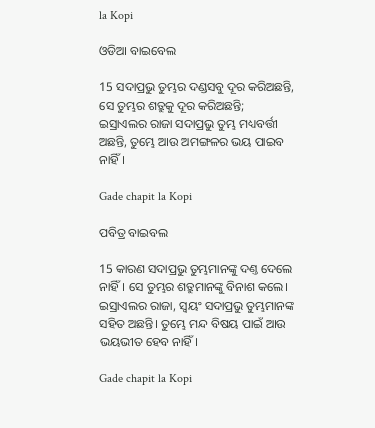la Kopi

ଓଡିଆ ବାଇବେଲ

15 ସଦାପ୍ରଭୁ ତୁମ୍ଭର ଦଣ୍ଡସବୁ ଦୂର କରିଅଛନ୍ତି, ସେ ତୁମ୍ଭର ଶତ୍ରୁକୁ ଦୂର କରିଅଛନ୍ତି; ଇସ୍ରାଏଲର ରାଜା ସଦାପ୍ରଭୁ ତୁମ୍ଭ ମଧ୍ୟବର୍ତ୍ତୀ ଅଛନ୍ତି, ତୁମ୍ଭେ ଆଉ ଅମଙ୍ଗଳର ଭୟ ପାଇବ ନାହିଁ।

Gade chapit la Kopi

ପବିତ୍ର ବାଇବଲ

15 କାରଣ ସଦାପ୍ରଭୁ ତୁମ୍ଭମାନଙ୍କୁ ଦଣ୍ତ ଦେଲେ ନାହିଁ। ସେ ତୁମ୍ଭର ଶତ୍ରୁମାନଙ୍କୁ ବିନାଶ କଲେ। ଇସ୍ରାଏଲର ରାଜା, ସ୍ୱୟଂ ସଦାପ୍ରଭୁ ତୁମ୍ଭମାନଙ୍କ ସହିତ ଅଛନ୍ତି। ତୁମ୍ଭେ ମନ୍ଦ ବିଷୟ ପାଇଁ ଆଉ ଭୟଭୀତ ହେବ ନାହିଁ।

Gade chapit la Kopi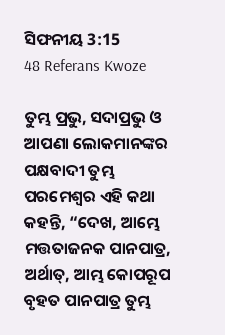ସିଫନୀୟ 3:15
48 Referans Kwoze

ତୁମ୍ଭ ପ୍ରଭୁ, ସଦାପ୍ରଭୁ ଓ ଆପଣା ଲୋକମାନଙ୍କର ପକ୍ଷବାଦୀ ତୁମ୍ଭ ପରମେଶ୍ୱର ଏହି କଥା କହନ୍ତି, “ଦେଖ, ଆମ୍ଭେ ମତ୍ତତାଜନକ ପାନପାତ୍ର, ଅର୍ଥାତ୍‍, ଆମ୍ଭ କୋପରୂପ ବୃହତ ପାନପାତ୍ର ତୁମ୍ଭ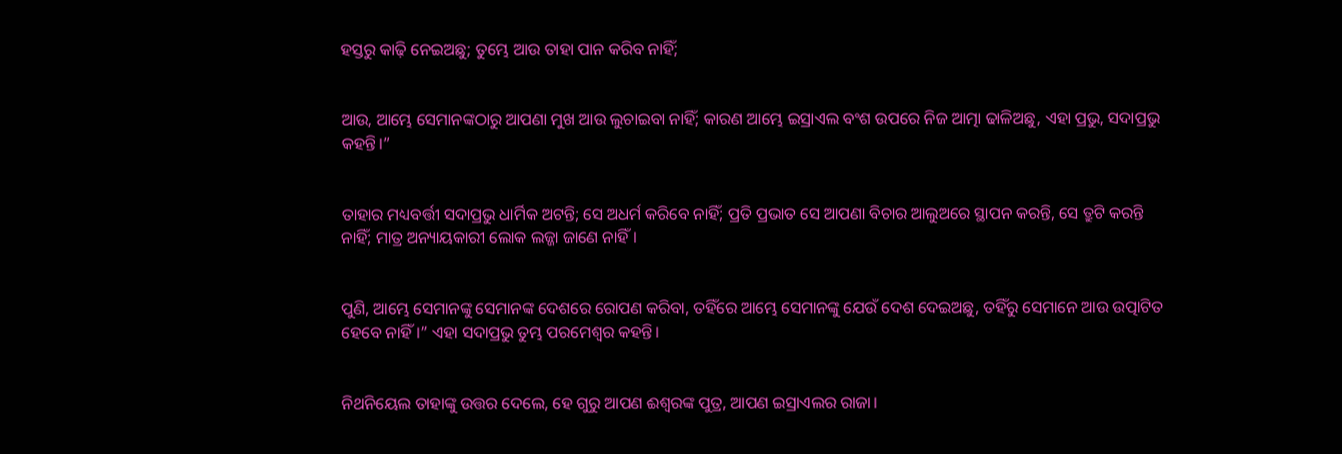ହସ୍ତରୁ କାଢ଼ି ନେଇଅଛୁ; ତୁମ୍ଭେ ଆଉ ତାହା ପାନ କରିବ ନାହିଁ;


ଆଉ, ଆମ୍ଭେ ସେମାନଙ୍କଠାରୁ ଆପଣା ମୁଖ ଆଉ ଲୁଚାଇବା ନାହିଁ; କାରଣ ଆମ୍ଭେ ଇସ୍ରାଏଲ ବଂଶ ଉପରେ ନିଜ ଆତ୍ମା ଢାଳିଅଛୁ, ଏହା ପ୍ରଭୁ, ସଦାପ୍ରଭୁ କହନ୍ତି।”


ତାହାର ମଧ୍ୟବର୍ତ୍ତୀ ସଦାପ୍ରଭୁ ଧାର୍ମିକ ଅଟନ୍ତି; ସେ ଅଧର୍ମ କରିବେ ନାହିଁ; ପ୍ରତି ପ୍ରଭାତ ସେ ଆପଣା ବିଚାର ଆଲୁଅରେ ସ୍ଥାପନ କରନ୍ତି, ସେ ତ୍ରୁଟି କରନ୍ତି ନାହିଁ; ମାତ୍ର ଅନ୍ୟାୟକାରୀ ଲୋକ ଲଜ୍ଜା ଜାଣେ ନାହିଁ।


ପୁଣି, ଆମ୍ଭେ ସେମାନଙ୍କୁ ସେମାନଙ୍କ ଦେଶରେ ରୋପଣ କରିବା, ତହିଁରେ ଆମ୍ଭେ ସେମାନଙ୍କୁ ଯେଉଁ ଦେଶ ଦେଇଅଛୁ, ତହିଁରୁ ସେମାନେ ଆଉ ଉତ୍ପାଟିତ ହେବେ ନାହିଁ।” ଏହା ସଦାପ୍ରଭୁ ତୁମ୍ଭ ପରମେଶ୍ୱର କହନ୍ତି।


ନିଥନିୟେଲ ତାହାଙ୍କୁ ଉତ୍ତର ଦେଲେ, ହେ ଗୁରୁ ଆପଣ ଈଶ୍ବରଙ୍କ ପୁତ୍ର, ଆପଣ ଇସ୍ରାଏଲର ରାଜା।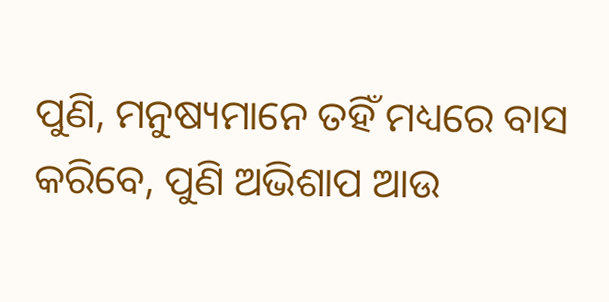ପୁଣି, ମନୁଷ୍ୟମାନେ ତହିଁ ମଧ୍ୟରେ ବାସ କରିବେ, ପୁଣି ଅଭିଶାପ ଆଉ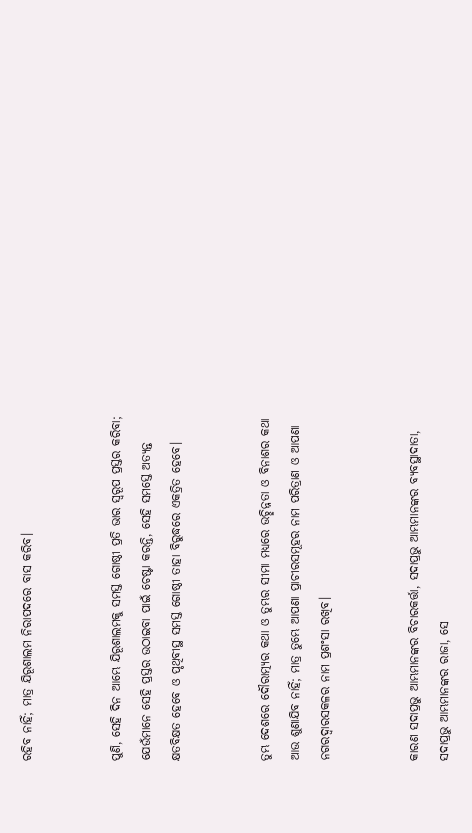ରହିବ ନାହିଁ; ମାତ୍ର ଯିରୂଶାଲମ ନିରାପଦରେ ବାସ କରିବ।


ପୁଣି, ସେହି ଦିନ ଆମ୍ଭେ ଯିରୂଶାଲମକୁ ସମସ୍ତ ଗୋଷ୍ଠୀ ପ୍ରତି ଭାର ସ୍ୱରୂପ ପ୍ରସ୍ତର କରିବା; ଯେଉଁମାନେ ସେହି ପ୍ରସ୍ତର ଉଠାଇବା ପାଇଁ ଚେଷ୍ଟା କରନ୍ତି, ସେହି ସମସ୍ତେ ଅତ୍ୟନ୍ତ କ୍ଷତବିକ୍ଷତ ହେବେ ଓ ପୃଥିବୀସ୍ଥ ସମସ୍ତ ଗୋଷ୍ଠୀ ତାହା ବିରୁଦ୍ଧରେ ଏକତ୍ରିତ ହେବେ।


ତୁମ୍ଭ ଦେଶରେ ଦୌରାତ୍ମ୍ୟର କଥା ଓ ତୁମ୍ଭର ସୀମା ମଧ୍ୟରେ ଉଚ୍ଛିନ୍ନତା ଓ ବିନାଶର କଥା ଆଉ ଶୁଣାଯିବ ନାହିଁ; ମାତ୍ର ତୁମ୍ଭେ ଆପଣା ପ୍ରାଚୀରସମୂହର ନାମ ପରିତ୍ରାଣ ଓ ଆପଣା ନଗରଦ୍ୱାରସକଳର ନାମ ପ୍ରଶଂସା ରଖିବ।


କାରଣ ସଦାପ୍ରଭୁ ଆମ୍ଭମାନଙ୍କର ବିଚାରକର୍ତ୍ତା, ସଦାପ୍ରଭୁ ଆମ୍ଭମାନଙ୍କର ବ୍ୟବସ୍ଥାଦାତା, ସଦାପ୍ରଭୁ ଆମ୍ଭମାନଙ୍କର ରାଜା, ସେ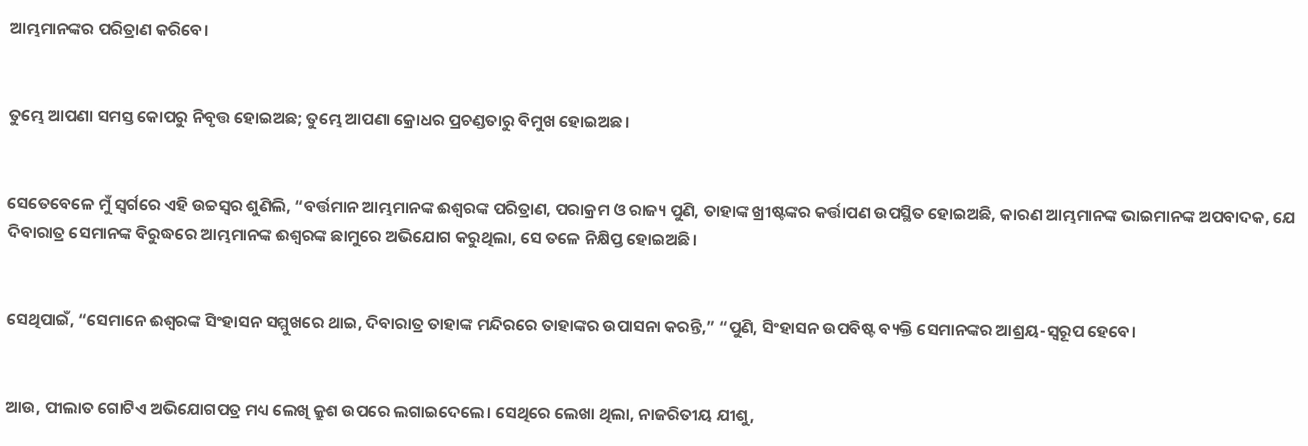ଆମ୍ଭମାନଙ୍କର ପରିତ୍ରାଣ କରିବେ।


ତୁମ୍ଭେ ଆପଣା ସମସ୍ତ କୋପରୁ ନିବୃତ୍ତ ହୋଇଅଛ; ତୁମ୍ଭେ ଆପଣା କ୍ରୋଧର ପ୍ରଚଣ୍ଡତାରୁ ବିମୁଖ ହୋଇଅଛ।


ସେତେବେଳେ ମୁଁ ସ୍ୱର୍ଗରେ ଏହି ଉଚ୍ଚସ୍ୱର ଶୁଣିଲି, “ବର୍ତ୍ତମାନ ଆମ୍ଭମାନଙ୍କ ଈଶ୍ବରଙ୍କ ପରିତ୍ରାଣ, ପରାକ୍ରମ ଓ ରାଜ୍ୟ ପୁଣି, ତାହାଙ୍କ ଖ୍ରୀଷ୍ଟଙ୍କର କର୍ତ୍ତାପଣ ଉପସ୍ଥିତ ହୋଇଅଛି, କାରଣ ଆମ୍ଭମାନଙ୍କ ଭାଇମାନଙ୍କ ଅପବାଦକ, ଯେ ଦିବାରାତ୍ର ସେମାନଙ୍କ ବିରୁଦ୍ଧରେ ଆମ୍ଭମାନଙ୍କ ଈଶ୍ବରଙ୍କ ଛାମୁରେ ଅଭିଯୋଗ କରୁଥିଲା, ସେ ତଳେ ନିକ୍ଷିପ୍ତ ହୋଇଅଛି।


ସେଥିପାଇଁ, “ସେମାନେ ଈଶ୍ବରଙ୍କ ସିଂହାସନ ସମ୍ମୁଖରେ ଥାଇ, ଦିବାରାତ୍ର ତାହାଙ୍କ ମନ୍ଦିରରେ ତାହାଙ୍କର ଉପାସନା କରନ୍ତି,” “ପୁଣି, ସିଂହାସନ ଉପବିଷ୍ଟ ବ୍ୟକ୍ତି ସେମାନଙ୍କର ଆଶ୍ରୟ-ସ୍ୱରୂପ ହେବେ।


ଆଉ, ପୀଲାତ ଗୋଟିଏ ଅଭିଯୋଗପତ୍ର ମଧ୍ୟ ଲେଖି କ୍ରୁଶ ଉପରେ ଲଗାଇଦେଲେ। ସେଥିରେ ଲେଖା ଥିଲା, ନାଜରିତୀୟ ଯୀଶୁ,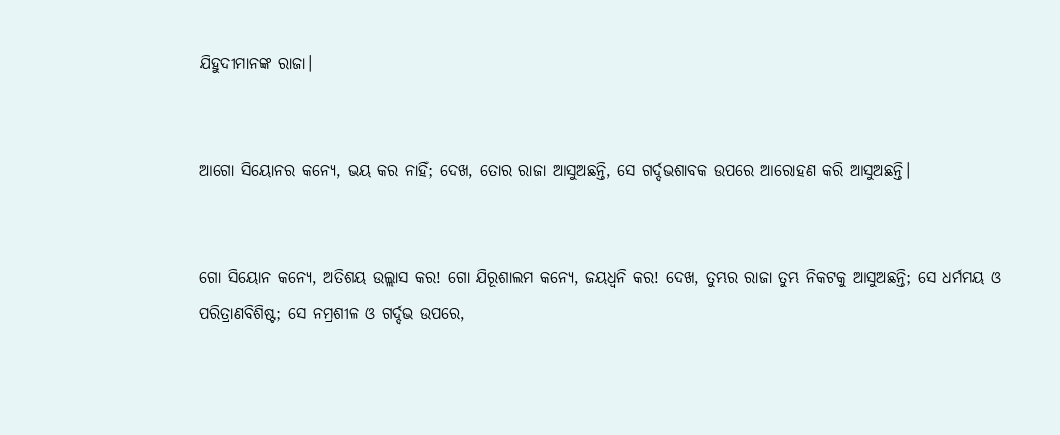ଯିହୁଦୀମାନଙ୍କ ରାଜା।


ଆଗୋ ସିୟୋନର କନ୍ୟେ, ଭୟ କର ନାହିଁ; ଦେଖ, ତୋର ରାଜା ଆସୁଅଛନ୍ତି, ସେ ଗର୍ଦ୍ଦଭଶାବକ ଉପରେ ଆରୋହଣ କରି ଆସୁଅଛନ୍ତି।


ଗୋ ସିୟୋନ କନ୍ୟେ, ଅତିଶୟ ଉଲ୍ଲାସ କର! ଗୋ ଯିରୂଶାଲମ କନ୍ୟେ, ଜୟଧ୍ୱନି କର! ଦେଖ, ତୁମ୍ଭର ରାଜା ତୁମ୍ଭ ନିକଟକୁ ଆସୁଅଛନ୍ତି; ସେ ଧର୍ମମୟ ଓ ପରିତ୍ରାଣବିଶିଷ୍ଟ; ସେ ନମ୍ରଶୀଳ ଓ ଗର୍ଦ୍ଦଭ ଉପରେ,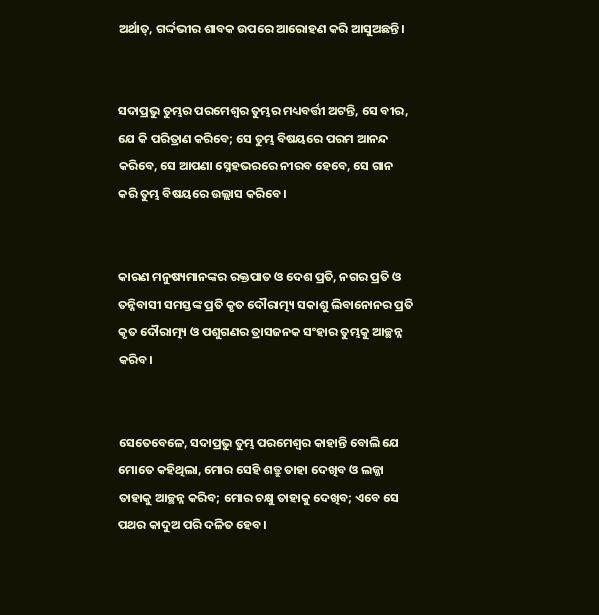ଅର୍ଥାତ୍‍, ଗର୍ଦ୍ଦଭୀର ଶାବକ ଉପରେ ଆରୋହଣ କରି ଆସୁଅଛନ୍ତି।


ସଦାପ୍ରଭୁ ତୁମ୍ଭର ପରମେଶ୍ୱର ତୁମ୍ଭର ମଧ୍ୟବର୍ତ୍ତୀ ଅଟନ୍ତି, ସେ ବୀର, ଯେ କି ପରିତ୍ରାଣ କରିବେ; ସେ ତୁମ୍ଭ ବିଷୟରେ ପରମ ଆନନ୍ଦ କରିବେ, ସେ ଆପଣା ସ୍ନେହଭରରେ ନୀରବ ହେବେ, ସେ ଗାନ କରି ତୁମ୍ଭ ବିଷୟରେ ଉଲ୍ଲାସ କରିବେ।


କାରଣ ମନୁଷ୍ୟମାନଙ୍କର ରକ୍ତପାତ ଓ ଦେଶ ପ୍ରତି, ନଗର ପ୍ରତି ଓ ତନ୍ନିବାସୀ ସମସ୍ତଙ୍କ ପ୍ରତି କୃତ ଦୌରାତ୍ମ୍ୟ ସକାଶୁ ଲିବାନୋନର ପ୍ରତି କୃତ ଦୌରାତ୍ମ୍ୟ ଓ ପଶୁଗଣର ତ୍ରାସଜନକ ସଂହାର ତୁମ୍ଭକୁ ଆଚ୍ଛନ୍ନ କରିବ।


ସେତେବେଳେ, ସଦାପ୍ରଭୁ ତୁମ୍ଭ ପରମେଶ୍ୱର କାହାନ୍ତି ବୋଲି ଯେ ମୋତେ କହିଥିଲା, ମୋର ସେହି ଶତ୍ରୁ ତାହା ଦେଖିବ ଓ ଲଜ୍ଜା ତାହାକୁ ଆଚ୍ଛନ୍ନ କରିବ; ମୋର ଚକ୍ଷୁ ତାହାକୁ ଦେଖିବ; ଏବେ ସେ ପଥର କାଦୁଅ ପରି ଦଳିତ ହେବ।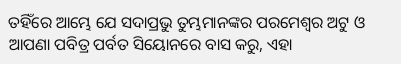ତହିଁରେ ଆମ୍ଭେ ଯେ ସଦାପ୍ରଭୁ ତୁମ୍ଭମାନଙ୍କର ପରମେଶ୍ୱର ଅଟୁ ଓ ଆପଣା ପବିତ୍ର ପର୍ବତ ସିୟୋନରେ ବାସ କରୁ, ଏହା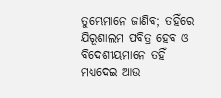ତୁମ୍ଭେମାନେ ଜାଣିବ; ତହିଁରେ ଯିରୂଶାଲମ ପବିତ୍ର ହେବ ଓ ବିଦେଶୀୟମାନେ ତହିଁ ମଧ୍ୟଦେଇ ଆଉ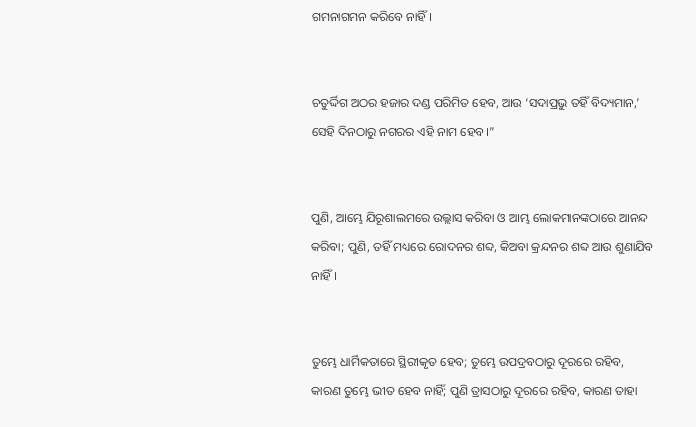ଗମନାଗମନ କରିବେ ନାହିଁ।


ଚତୁର୍ଦ୍ଦିଗ ଅଠର ହଜାର ଦଣ୍ଡ ପରିମିତ ହେବ, ଆଉ ‘ସଦାପ୍ରଭୁ ତହିଁ ବିଦ୍ୟମାନ,’ ସେହି ଦିନଠାରୁ ନଗରର ଏହି ନାମ ହେବ।”


ପୁଣି, ଆମ୍ଭେ ଯିରୂଶାଲମରେ ଉଲ୍ଲାସ କରିବା ଓ ଆମ୍ଭ ଲୋକମାନଙ୍କଠାରେ ଆନନ୍ଦ କରିବା; ପୁଣି, ତହିଁ ମଧ୍ୟରେ ରୋଦନର ଶବ୍ଦ, କିଅବା କ୍ରନ୍ଦନର ଶବ୍ଦ ଆଉ ଶୁଣାଯିବ ନାହିଁ।


ତୁମ୍ଭେ ଧାର୍ମିକତାରେ ସ୍ଥିରୀକୃତ ହେବ; ତୁମ୍ଭେ ଉପଦ୍ରବଠାରୁ ଦୂରରେ ରହିବ, କାରଣ ତୁମ୍ଭେ ଭୀତ ହେବ ନାହିଁ; ପୁଣି ତ୍ରାସଠାରୁ ଦୂରରେ ରହିବ, କାରଣ ତାହା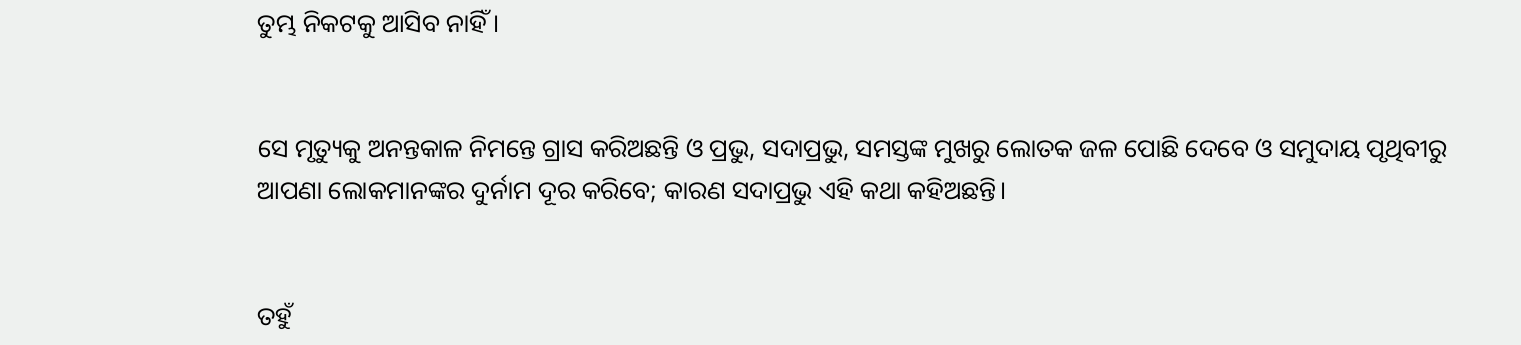ତୁମ୍ଭ ନିକଟକୁ ଆସିବ ନାହିଁ।


ସେ ମୃତ୍ୟୁକୁ ଅନନ୍ତକାଳ ନିମନ୍ତେ ଗ୍ରାସ କରିଅଛନ୍ତି ଓ ପ୍ରଭୁ, ସଦାପ୍ରଭୁ, ସମସ୍ତଙ୍କ ମୁଖରୁ ଲୋତକ ଜଳ ପୋଛି ଦେବେ ଓ ସମୁଦାୟ ପୃଥିବୀରୁ ଆପଣା ଲୋକମାନଙ୍କର ଦୁର୍ନାମ ଦୂର କରିବେ; କାରଣ ସଦାପ୍ରଭୁ ଏହି କଥା କହିଅଛନ୍ତି।


ତହୁଁ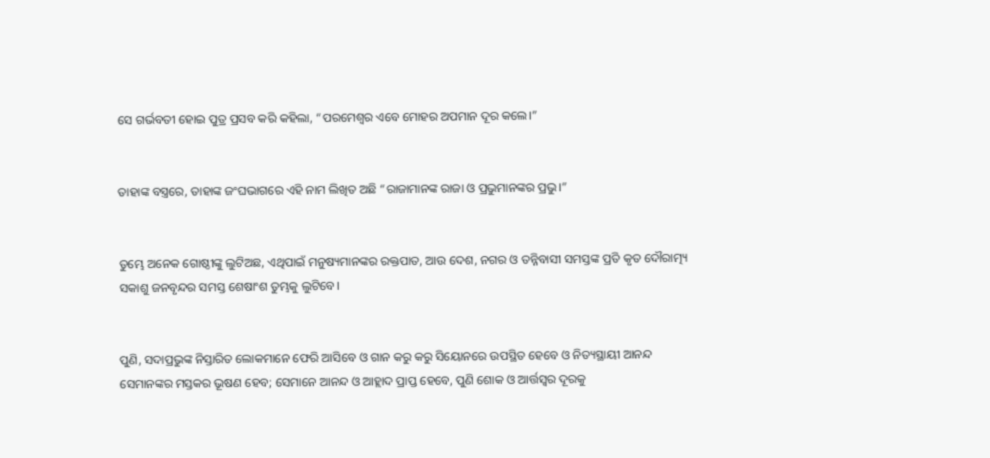ସେ ଗର୍ଭବତୀ ହୋଇ ପୁତ୍ର ପ୍ରସବ କରି କହିଲା, “ପରମେଶ୍ୱର ଏବେ ମୋହର ଅପମାନ ଦୂର କଲେ।”


ତାହାଙ୍କ ବସ୍ତ୍ରରେ, ତାହାଙ୍କ ଜଂଘଭାଗରେ ଏହି ନାମ ଲିଖିତ ଅଛି “ରାଜାମାନଙ୍କ ରାଜା ଓ ପ୍ରଭୁମାନଙ୍କର ପ୍ରଭୁ।”


ତୁମ୍ଭେ ଅନେକ ଗୋଷ୍ଠୀଙ୍କୁ ଲୁଟିଅଛ, ଏଥିପାଇଁ ମନୁଷ୍ୟମାନଙ୍କର ରକ୍ତପାତ, ଆଉ ଦେଶ, ନଗର ଓ ତନ୍ନିବାସୀ ସମସ୍ତଙ୍କ ପ୍ରତି କୃତ ଦୌରାତ୍ମ୍ୟ ସକାଶୁ ଜନବୃନ୍ଦର ସମସ୍ତ ଶେଷାଂଶ ତୁମ୍ଭକୁ ଲୁଟିବେ।


ପୁଣି, ସଦାପ୍ରଭୁଙ୍କ ନିସ୍ତାରିତ ଲୋକମାନେ ଫେରି ଆସିବେ ଓ ଗାନ କରୁ କରୁ ସିୟୋନରେ ଉପସ୍ଥିତ ହେବେ ଓ ନିତ୍ୟସ୍ଥାୟୀ ଆନନ୍ଦ ସେମାନଙ୍କର ମସ୍ତକର ଭୂଷଣ ହେବ; ସେମାନେ ଆନନ୍ଦ ଓ ଆହ୍ଲାଦ ପ୍ରାପ୍ତ ହେବେ, ପୁଣି ଶୋକ ଓ ଆର୍ତ୍ତସ୍ୱର ଦୂରକୁ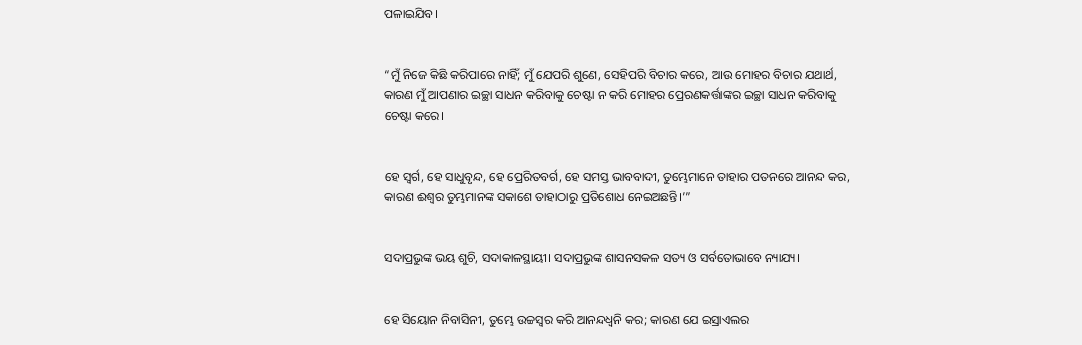ପଳାଇଯିବ।


“ମୁଁ ନିଜେ କିଛି କରିପାରେ ନାହିଁ; ମୁଁ ଯେପରି ଶୁଣେ, ସେହିପରି ବିଚାର କରେ, ଆଉ ମୋହର ବିଚାର ଯଥାର୍ଥ, କାରଣ ମୁଁ ଆପଣାର ଇଚ୍ଛା ସାଧନ କରିବାକୁ ଚେଷ୍ଟା ନ କରି ମୋହର ପ୍ରେରଣକର୍ତ୍ତାଙ୍କର ଇଚ୍ଛା ସାଧନ କରିବାକୁ ଚେଷ୍ଟା କରେ।


ହେ ସ୍ୱର୍ଗ, ହେ ସାଧୁବୃନ୍ଦ, ହେ ପ୍ରେରିତବର୍ଗ, ହେ ସମସ୍ତ ଭାବବାଦୀ, ତୁମ୍ଭେମାନେ ତାହାର ପତନରେ ଆନନ୍ଦ କର, କାରଣ ଈଶ୍ବର ତୁମ୍ଭମାନଙ୍କ ସକାଶେ ତାହାଠାରୁ ପ୍ରତିଶୋଧ ନେଇଅଛନ୍ତି।’”


ସଦାପ୍ରଭୁଙ୍କ ଭୟ ଶୁଚି, ସଦାକାଳସ୍ଥାୟୀ। ସଦାପ୍ରଭୁଙ୍କ ଶାସନସକଳ ସତ୍ୟ ଓ ସର୍ବତୋଭାବେ ନ୍ୟାଯ୍ୟ।


ହେ ସିୟୋନ ନିବାସିନୀ, ତୁମ୍ଭେ ଉଚ୍ଚସ୍ୱର କରି ଆନନ୍ଦଧ୍ୱନି କର; କାରଣ ଯେ ଇସ୍ରାଏଲର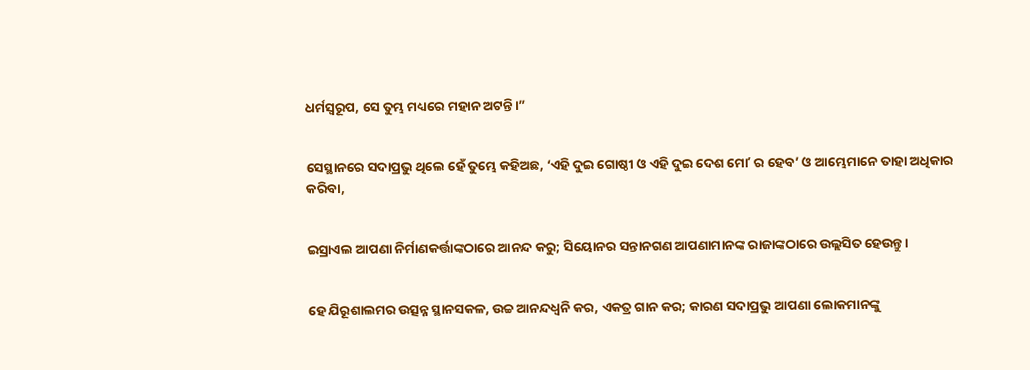ଧର୍ମସ୍ୱରୂପ, ସେ ତୁମ୍ଭ ମଧ୍ୟରେ ମହାନ ଅଟନ୍ତି।”


ସେସ୍ଥାନରେ ସଦାପ୍ରଭୁ ଥିଲେ ହେଁ ତୁମ୍ଭେ କହିଅଛ, ‘ଏହି ଦୁଇ ଗୋଷ୍ଠୀ ଓ ଏହି ଦୁଇ ଦେଶ ମୋʼ ର ହେବ’ ଓ ଆମ୍ଭେମାନେ ତାହା ଅଧିକାର କରିବା,


ଇସ୍ରାଏଲ ଆପଣା ନିର୍ମାଣକର୍ତ୍ତାଙ୍କଠାରେ ଆନନ୍ଦ କରୁ; ସିୟୋନର ସନ୍ତାନଗଣ ଆପଣାମାନଙ୍କ ରାଜାଙ୍କଠାରେ ଉଲ୍ଲସିତ ହେଉନ୍ତୁ।


ହେ ଯିରୂଶାଲମର ଉତ୍ସନ୍ନ ସ୍ଥାନସକଳ, ଉଚ୍ଚ ଆନନ୍ଦଧ୍ୱନି କର, ଏକତ୍ର ଗାନ କର; କାରଣ ସଦାପ୍ରଭୁ ଆପଣା ଲୋକମାନଙ୍କୁ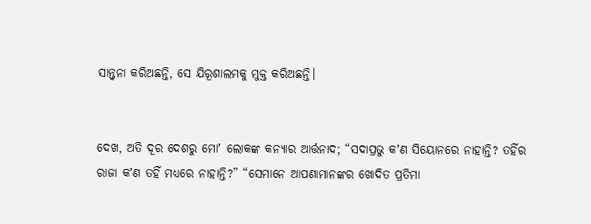ସାନ୍ତ୍ୱନା କରିଅଛନ୍ତି, ସେ ଯିରୂଶାଲମକୁ ମୁକ୍ତ କରିଅଛନ୍ତି।


ଦେଖ, ଅତି ଦୂର ଦେଶରୁ ମୋʼ ଲୋକଙ୍କ କନ୍ୟାର ଆର୍ତ୍ତନାଦ; “ସଦାପ୍ରଭୁ କʼଣ ସିୟୋନରେ ନାହାନ୍ତି? ତହିଁର ରାଜା କʼଣ ତହିଁ ମଧ୍ୟରେ ନାହାନ୍ତି?” “ସେମାନେ ଆପଣାମାନଙ୍କର ଖୋଦିତ ପ୍ରତିମା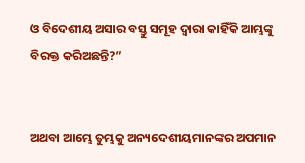ଓ ବିଦେଶୀୟ ଅସାର ବସ୍ତୁ ସମୂହ ଦ୍ୱାରା କାହିଁକି ଆମ୍ଭଙ୍କୁ ବିରକ୍ତ କରିଅଛନ୍ତି?”


ଅଥବା ଆମ୍ଭେ ତୁମ୍ଭକୁ ଅନ୍ୟଦେଶୀୟମାନଙ୍କର ଅପମାନ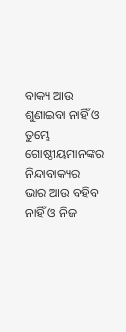ବାକ୍ୟ ଆଉ ଶୁଣାଇବା ନାହିଁ ଓ ତୁମ୍ଭେ ଗୋଷ୍ଠୀୟମାନଙ୍କର ନିନ୍ଦାବାକ୍ୟର ଭାର ଆଉ ବହିବ ନାହିଁ ଓ ନିଜ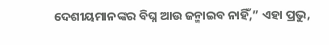ଦେଶୀୟମାନଙ୍କର ବିଘ୍ନ ଆଉ ଜନ୍ମାଇବ ନାହିଁ,” ଏହା ପ୍ରଭୁ,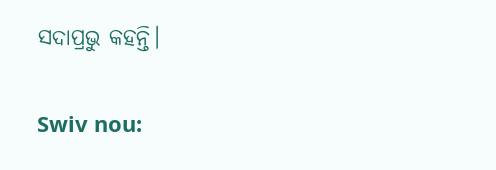ସଦାପ୍ରଭୁ କହନ୍ତି।


Swiv nou: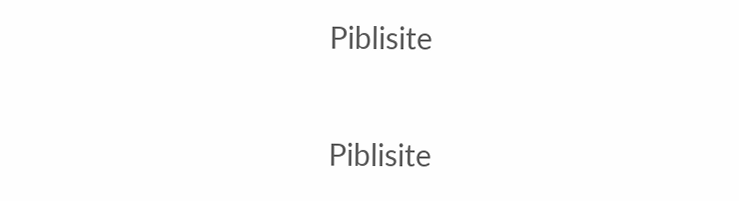Piblisite


Piblisite